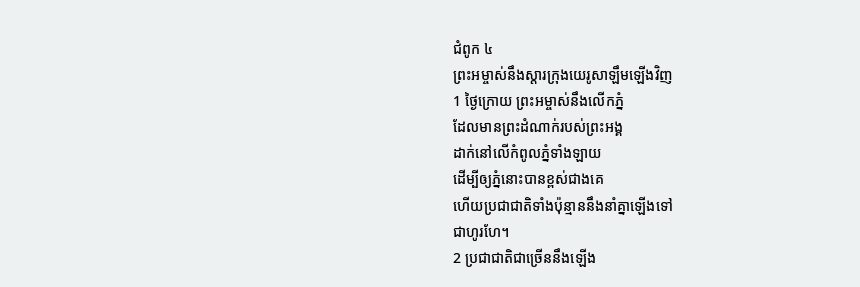ជំពូក ៤
ព្រះអម្ចាស់នឹងស្តារក្រុងយេរូសាឡឹមឡើងវិញ
1 ថ្ងៃក្រោយ ព្រះអម្ចាស់នឹងលើកភ្នំ
ដែលមានព្រះដំណាក់របស់ព្រះអង្គ
ដាក់នៅលើកំពូលភ្នំទាំងឡាយ
ដើម្បីឲ្យភ្នំនោះបានខ្ពស់ជាងគេ
ហើយប្រជាជាតិទាំងប៉ុន្មាននឹងនាំគ្នាឡើងទៅ
ជាហូរហែ។
2 ប្រជាជាតិជាច្រើននឹងឡើង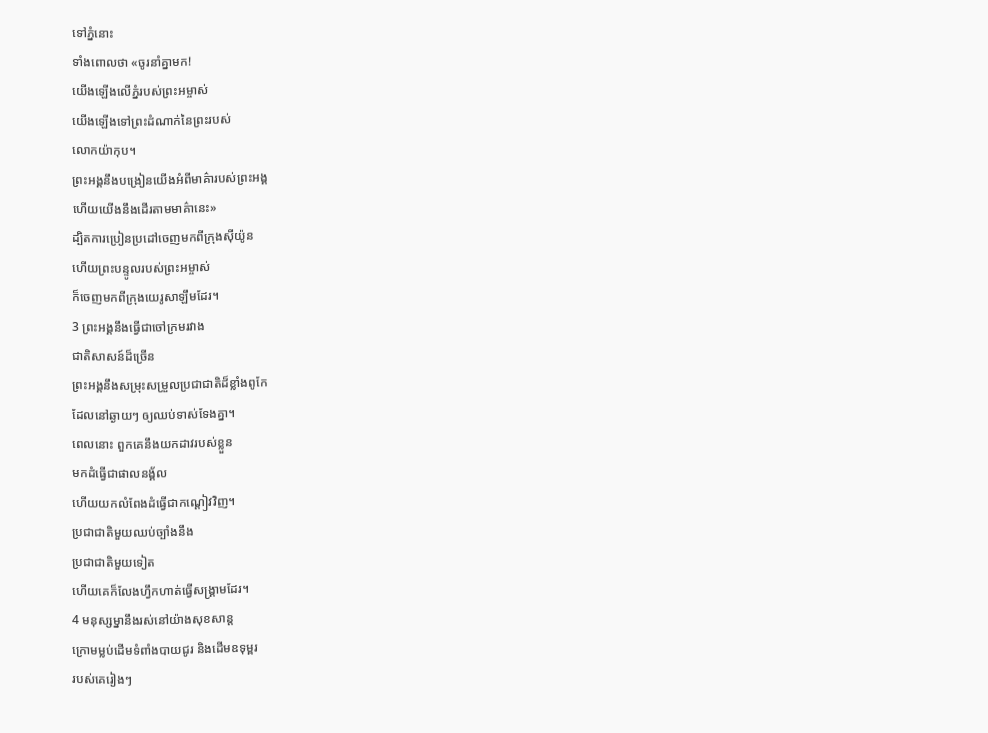ទៅភ្នំនោះ
ទាំងពោលថា «ចូរនាំគ្នាមក!
យើងឡើងលើភ្នំរបស់ព្រះអម្ចាស់
យើងឡើងទៅព្រះដំណាក់នៃព្រះរបស់
លោកយ៉ាកុប។
ព្រះអង្គនឹងបង្រៀនយើងអំពីមាគ៌ារបស់ព្រះអង្គ
ហើយយើងនឹងដើរតាមមាគ៌ានេះ»
ដ្បិតការប្រៀនប្រដៅចេញមកពីក្រុងស៊ីយ៉ូន
ហើយព្រះបន្ទូលរបស់ព្រះអម្ចាស់
ក៏ចេញមកពីក្រុងយេរូសាឡឹមដែរ។
3 ព្រះអង្គនឹងធ្វើជាចៅក្រមរវាង
ជាតិសាសន៍ដ៏ច្រើន
ព្រះអង្គនឹងសម្រុះសម្រួលប្រជាជាតិដ៏ខ្លាំងពូកែ
ដែលនៅឆ្ងាយៗ ឲ្យឈប់ទាស់ទែងគ្នា។
ពេលនោះ ពួកគេនឹងយកដាវរបស់ខ្លួន
មកដំធ្វើជាផាលនង្គ័ល
ហើយយកលំពែងដំធ្វើជាកណ្ដៀវវិញ។
ប្រជាជាតិមួយឈប់ច្បាំងនឹង
ប្រជាជាតិមួយទៀត
ហើយគេក៏លែងហ្វឹកហាត់ធ្វើសង្គ្រាមដែរ។
4 មនុស្សម្នានឹងរស់នៅយ៉ាងសុខសាន្ត
ក្រោមម្លប់ដើមទំពាំងបាយជូរ និងដើមឧទុម្ពរ
របស់គេរៀងៗ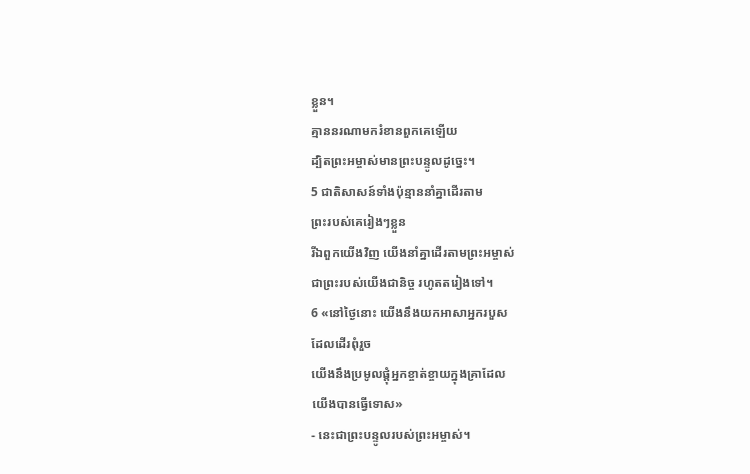ខ្លួន។
គ្មាននរណាមករំខានពួកគេឡើយ
ដ្បិតព្រះអម្ចាស់មានព្រះបន្ទូលដូច្នេះ។
5 ជាតិសាសន៍ទាំងប៉ុន្មាននាំគ្នាដើរតាម
ព្រះរបស់គេរៀងៗខ្លួន
រីឯពួកយើងវិញ យើងនាំគ្នាដើរតាមព្រះអម្ចាស់
ជាព្រះរបស់យើងជានិច្ច រហូតតរៀងទៅ។
6 «នៅថ្ងៃនោះ យើងនឹងយកអាសាអ្នករបួស
ដែលដើរពុំរួច
យើងនឹងប្រមូលផ្តុំអ្នកខ្ចាត់ខ្ចាយក្នុងគ្រាដែល
យើងបានធ្វើទោស»
- នេះជាព្រះបន្ទូលរបស់ព្រះអម្ចាស់។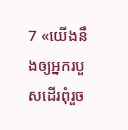7 «យើងនឹងឲ្យអ្នករបួសដើរពុំរួច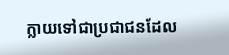ក្លាយទៅជាប្រជាជនដែល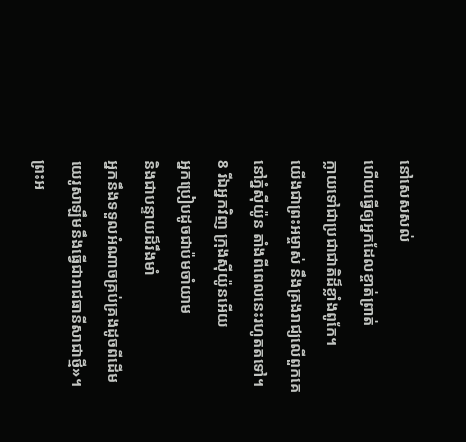នៅសេសសល់
ហើយធ្វើឲ្យអ្នកដែលខ្ចាត់ព្រាត់
ក្លាយទៅជាប្រជាជាតិដ៏ខ្លាំងពូកែ។
យើងជាព្រះអម្ចាស់ នឹងគ្រងរាជ្យលើពួកគេ
នៅភ្នំស៊ីយ៉ូន តាំងពីពេលនេះរហូតតទៅ។
8 រីឯអ្នកវិញ ក្រុងស៊ីយ៉ូនអើយ
អ្នកប្រៀបដូចជាប៉មចាំយាម
និងជាបន្ទាយដ៏រឹងមាំ
អ្នកនឹងទទួលអំណាចគ្រប់គ្រងដូចពីដើម
យេរូសាឡឹមនឹងធ្វើជារាជធានីសាជាថ្មី»។
ព្រះអ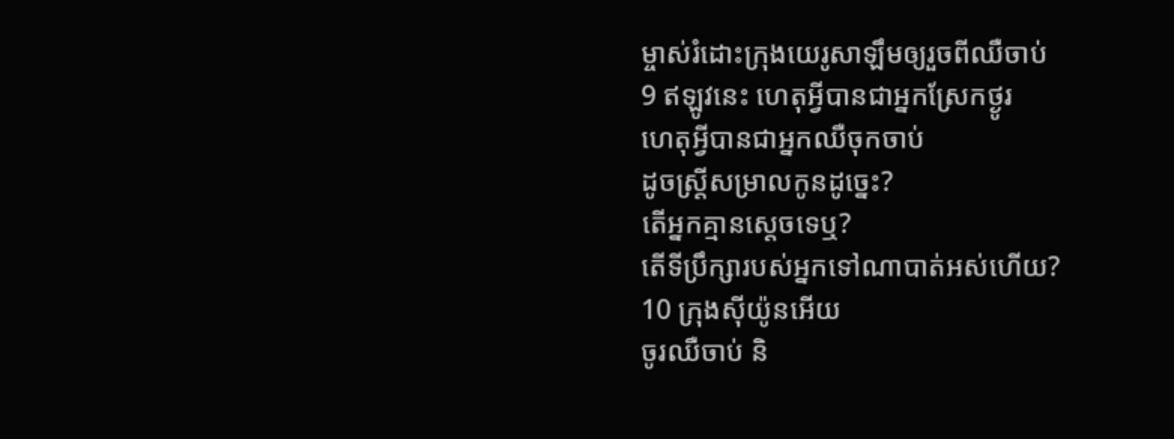ម្ចាស់រំដោះក្រុងយេរូសាឡឹមឲ្យរួចពីឈឺចាប់
9 ឥឡូវនេះ ហេតុអ្វីបានជាអ្នកស្រែកថ្ងូរ
ហេតុអ្វីបានជាអ្នកឈឺចុកចាប់
ដូចស្ត្រីសម្រាលកូនដូច្នេះ?
តើអ្នកគ្មានស្តេចទេឬ?
តើទីប្រឹក្សារបស់អ្នកទៅណាបាត់អស់ហើយ?
10 ក្រុងស៊ីយ៉ូនអើយ
ចូរឈឺចាប់ និ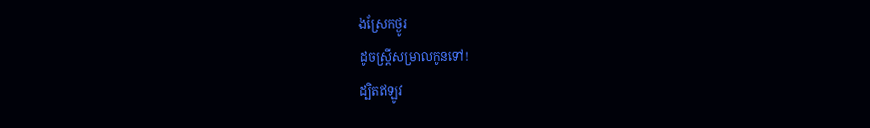ងស្រែកថ្ងូរ
ដូចស្ត្រីសម្រាលកូនទៅ!
ដ្បិតឥឡូវ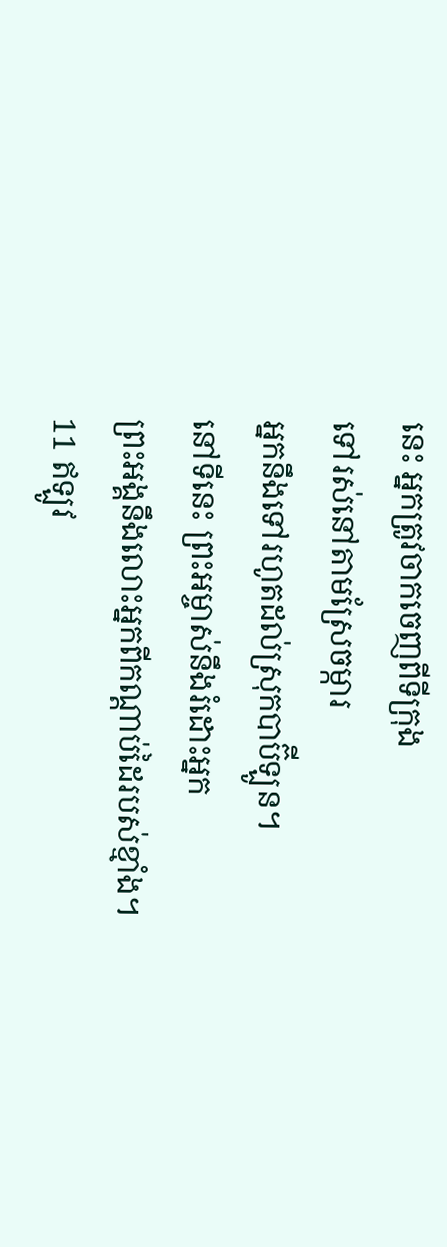នេះ អ្នកត្រូវចាកចេញពីទីក្រុង
ទៅរស់នៅតាមស្រែចម្ការ
អ្នកនឹងទៅរហូតដល់ស្រុកបាប៊ីឡូន។
នៅទីនេះ ព្រះអម្ចាស់នឹងរំដោះអ្នក
ព្រះអង្គនឹងលោះអ្នកពីកណ្ដាប់ដៃរបស់ខ្មាំង។
11 ឥឡូវ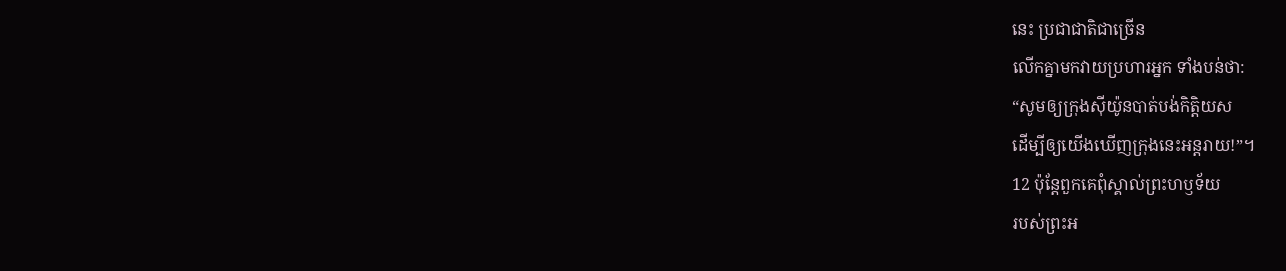នេះ ប្រជាជាតិជាច្រើន
លើកគ្នាមកវាយប្រហារអ្នក ទាំងបន់ថា:
“សូមឲ្យក្រុងស៊ីយ៉ូនបាត់បង់កិត្តិយស
ដើម្បីឲ្យយើងឃើញក្រុងនេះអន្តរាយ!”។
12 ប៉ុន្តែពួកគេពុំស្គាល់ព្រះហឫទ័យ
របស់ព្រះអ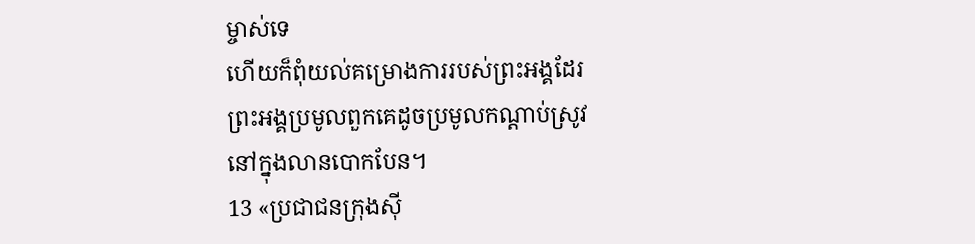ម្ចាស់ទេ
ហើយក៏ពុំយល់គម្រោងការរបស់ព្រះអង្គដែរ
ព្រះអង្គប្រមូលពួកគេដូចប្រមូលកណ្ដាប់ស្រូវ
នៅក្នុងលានបោកបែន។
13 «ប្រជាជនក្រុងស៊ី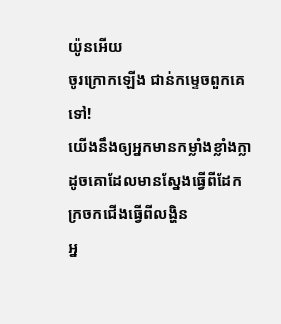យ៉ូនអើយ
ចូរក្រោកឡើង ជាន់កម្ទេចពួកគេទៅ!
យើងនឹងឲ្យអ្នកមានកម្លាំងខ្លាំងក្លា
ដូចគោដែលមានស្នែងធ្វើពីដែក
ក្រចកជើងធ្វើពីលង្ហិន
អ្ន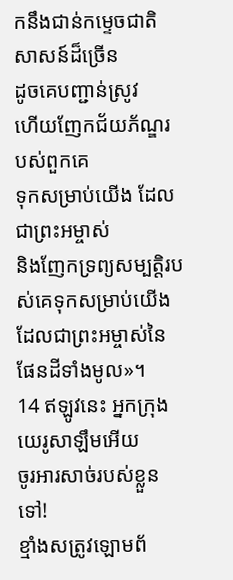កនឹងជាន់កម្ទេចជាតិសាសន៍ដ៏ច្រើន
ដូចគេបញ្ជាន់ស្រូវ
ហើយញែកជ័យភ័ណ្ឌរបស់ពួកគេ
ទុកសម្រាប់យើង ដែលជាព្រះអម្ចាស់
និងញែកទ្រព្យសម្បត្តិរបស់គេទុកសម្រាប់យើង
ដែលជាព្រះអម្ចាស់នៃផែនដីទាំងមូល»។
14 ឥឡូវនេះ អ្នកក្រុងយេរូសាឡឹមអើយ
ចូរអារសាច់របស់ខ្លួនទៅ!
ខ្មាំងសត្រូវឡោមព័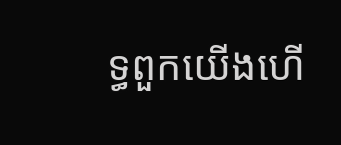ទ្ធពួកយើងហើ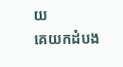យ
គេយកដំបង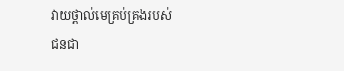វាយថ្ពាល់មេគ្រប់គ្រងរបស់
ជនជា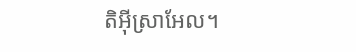តិអ៊ីស្រាអែល។